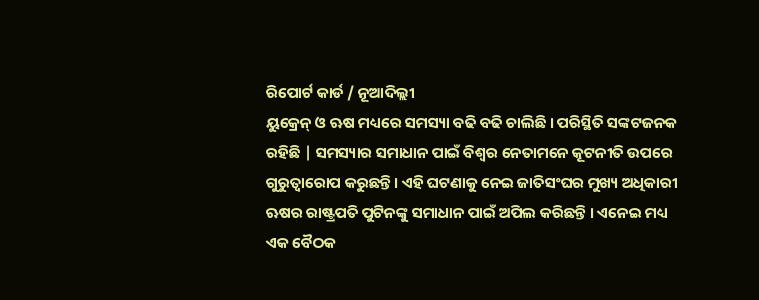ରିପୋର୍ଟ କାର୍ଡ / ନୂଆଦିଲ୍ଲୀ
ୟୁକ୍ରେନ୍ ଓ ଋଷ ମଧ୍ୟରେ ସମସ୍ୟା ବଢି ବଢି ଚାଲିଛି । ପରିସ୍ଥିତି ସଙ୍କଟଜନକ ରହିଛି | ସମସ୍ୟାର ସମାଧାନ ପାଇଁ ବିଶ୍ୱର ନେତାମନେ କୂଟନୀତି ଉପରେ ଗୁରୁତ୍ୱାରୋପ କରୁଛନ୍ତି। ଏହି ଘଟଣାକୁ ନେଇ ଜାତିସଂଘର ମୁଖ୍ୟ ଅଧିକାରୀ ଋଷର ରାଷ୍ଟ୍ରପତି ପୁଟିନଙ୍କୁ ସମାଧାନ ପାଇଁ ଅପିଲ କରିଛନ୍ତି । ଏନେଇ ମଧ୍ୟ ଏକ ବୈଠକ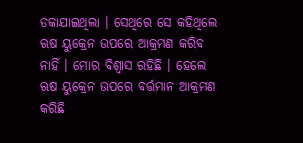ଡକାଯାଇଥିଲା । ସେଥିରେ ସେ କହିଥିଲେ ଋଷ ୟୁକ୍ରେନ ଉପରେ ଆକ୍ରମଣ କରିବ ନାହିଁ । ମୋର ବିଶ୍ୱାସ ରହିଛି । ହେଲେ ଋଷ ୟୁକ୍ରେନ ଉପରେ ବର୍ତ୍ତମାନ ଆକ୍ରମଣ କରିଛି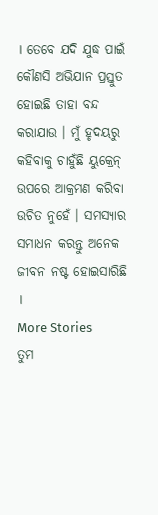। ତେବେ ଯଦି ଯୁଦ୍ଧ ପାଇଁ କୌଣସି ଅଭିଯାନ ପ୍ରସ୍ତୁତ ହୋଇଛି ତାହା ବନ୍ଦ କରାଯାଉ । ମୁଁ ହୃଦୟରୁ କହିବାକୁ ଚାହୁଁଛି ୟୁକ୍ରେନ୍ ଉପରେ ଆକ୍ରମଣ କରିବା ଉଚିତ ନୁହେଁ । ସମସ୍ୟାର ସମାଧନ କରନ୍ତୁ ଅନେକ ଜୀବନ ନଷ୍ଟ ହୋଇସାରିଛି ।
More Stories
ତୁମ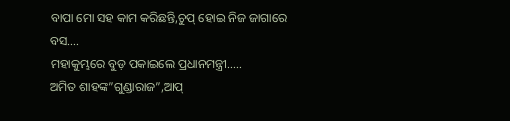ବାପା ମୋ ସହ କାମ କରିଛନ୍ତି,ଚୁପ୍ ହୋଇ ନିଜ ଜାଗାରେ ବସ….
ମହାକୁମ୍ଭରେ ବୁଡ଼ ପକାଇଲେ ପ୍ରଧାନମନ୍ତ୍ରୀ…..
ଅମିତ ଶାହଙ୍କ”ଗୁଣ୍ଡାରାଜ”,ଆପ୍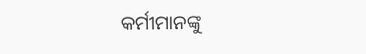କର୍ମୀମାନଙ୍କୁ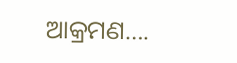ଆକ୍ରମଣ….